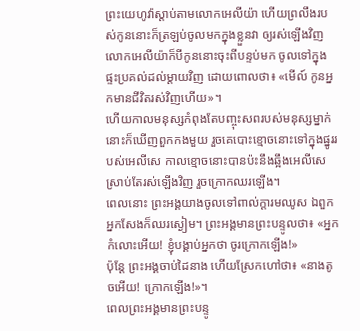ព្រះយេហូវ៉ាស្តាប់តាមលោកអេលីយ៉ា ហើយព្រលឹងរបស់កូននោះក៏ត្រឡប់ចូលមកក្នុងខ្លួនវា ឲ្យរស់ឡើងវិញ
លោកអេលីយ៉ាក៏បីកូននោះចុះពីបន្ទប់មក ចូលទៅក្នុងផ្ទះប្រគល់ដល់ម្តាយវិញ ដោយពោលថា៖ «មើល៍ កូនអ្នកមានជីវិតរស់វិញហើយ»។
ហើយកាលមនុស្សកំពុងតែបញ្ចុះសពរបស់មនុស្សម្នាក់ នោះក៏ឃើញពួកកងមួយ រួចគេបោះខ្មោចនោះទៅក្នុងផ្នូររបស់អេលីសេ កាលខ្មោចនោះបានប៉ះនឹងឆ្អឹងអេលីសេ ស្រាប់តែរស់ឡើងវិញ រួចក្រោកឈរឡើង។
ពេលនោះ ព្រះអង្គយាងចូលទៅពាល់ក្តារមឈូស ឯពួកអ្នកសែងក៏ឈរស្ងៀម។ ព្រះអង្គមានព្រះបន្ទូលថា៖ «អ្នកកំលោះអើយ! ខ្ញុំបង្គាប់អ្នកថា ចូរក្រោកឡើង!»
ប៉ុន្ដែ ព្រះអង្គចាប់ដៃនាង ហើយស្រែកហៅថា៖ «នាងតូចអើយ! ក្រោកឡើង!»។
ពេលព្រះអង្គមានព្រះបន្ទូ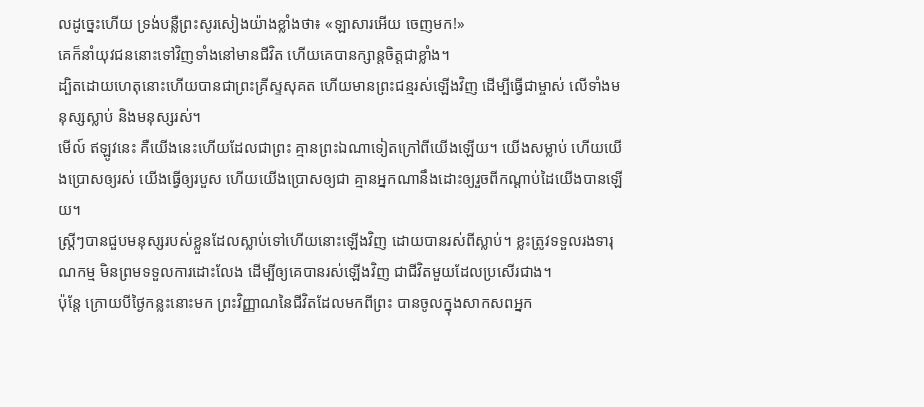លដូច្នេះហើយ ទ្រង់បន្លឺព្រះសូរសៀងយ៉ាងខ្លាំងថា៖ «ឡាសារអើយ ចេញមក!»
គេក៏នាំយុវជននោះទៅវិញទាំងនៅមានជីវិត ហើយគេបានក្សាន្តចិត្តជាខ្លាំង។
ដ្បិតដោយហេតុនោះហើយបានជាព្រះគ្រីស្ទសុគត ហើយមានព្រះជន្មរស់ឡើងវិញ ដើម្បីធ្វើជាម្ចាស់ លើទាំងមនុស្សស្លាប់ និងមនុស្សរស់។
មើល៍ ឥឡូវនេះ គឺយើងនេះហើយដែលជាព្រះ គ្មានព្រះឯណាទៀតក្រៅពីយើងឡើយ។ យើងសម្លាប់ ហើយយើងប្រោសឲ្យរស់ យើងធ្វើឲ្យរបួស ហើយយើងប្រោសឲ្យជា គ្មានអ្នកណានឹងដោះឲ្យរួចពីកណ្ដាប់ដៃយើងបានឡើយ។
ស្ត្រីៗបានជួបមនុស្សរបស់ខ្លួនដែលស្លាប់ទៅហើយនោះឡើងវិញ ដោយបានរស់ពីស្លាប់។ ខ្លះត្រូវទទួលរងទារុណកម្ម មិនព្រមទទួលការដោះលែង ដើម្បីឲ្យគេបានរស់ឡើងវិញ ជាជីវិតមួយដែលប្រសើរជាង។
ប៉ុន្តែ ក្រោយបីថ្ងៃកន្លះនោះមក ព្រះវិញ្ញាណនៃជីវិតដែលមកពីព្រះ បានចូលក្នុងសាកសពអ្នក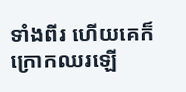ទាំងពីរ ហើយគេក៏ក្រោកឈរឡើ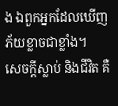ង ឯពួកអ្នកដែលឃើញភ័យខ្លាចជាខ្លាំង។
សេចក្ដីស្លាប់ និងជីវិត គឺ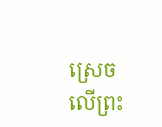ស្រេចលើព្រះ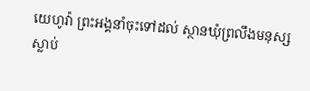យេហូវ៉ា ព្រះអង្គនាំចុះទៅដល់ ស្ថានឃុំព្រលឹងមនុស្សស្លាប់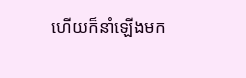ហើយក៏នាំឡើងមក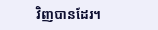វិញបានដែរ។